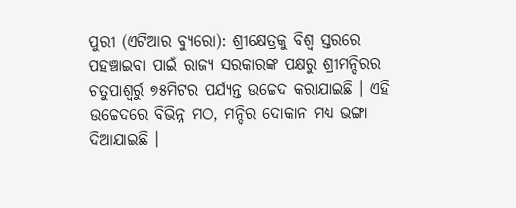ପୁରୀ (ଏଟିଆର ବ୍ୟୁରୋ): ଶ୍ରୀକ୍ଷେତ୍ରକୁ ବିଶ୍ୱ ସ୍ତରରେ ପହଞ୍ଚାଇବା ପାଇଁ ରାଜ୍ୟ ସରକାରଙ୍କ ପକ୍ଷରୁ ଶ୍ରୀମନ୍ଦିରର ଚତୁପାଶ୍ୱର୍ରୁ ୭୫ମିଟର ପର୍ଯ୍ୟନ୍ତ ଉଚ୍ଚେଦ କରାଯାଇଛି । ଏହି ଉଚ୍ଚେଦରେ ବିଭିନ୍ନ ମଠ, ମନ୍ଦିର ଦୋକାନ ମଧ୍ୟ ଭଙ୍ଗା ଦିଆଯାଇଛି ।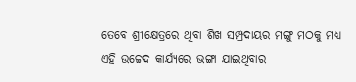ତେବେ ଶ୍ରୀକ୍ଷେତ୍ରରେ ଥିବା ଶିଖ ସମ୍ପ୍ରଦାୟର ମଙ୍ଗୁ ମଠକୁ ମଧ୍ୟ ଏହି ଉଚ୍ଚେଦ କାର୍ଯ୍ୟରେ ଭଙ୍ଗା ଯାଇଥିବାର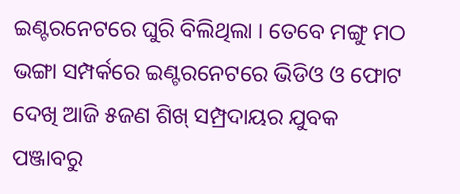ଇଣ୍ଟରନେଟରେ ଘୁରି ବିଲିଥିଲା । ତେବେ ମଙ୍ଗୁ ମଠ ଭଙ୍ଗା ସମ୍ପର୍କରେ ଇଣ୍ଟରନେଟରେ ଭିଡିଓ ଓ ଫୋଟ ଦେଖି ଆଜି ୫ଜଣ ଶିଖ୍ ସମ୍ପ୍ରଦାୟର ଯୁବକ ପଞ୍ଜାବରୁ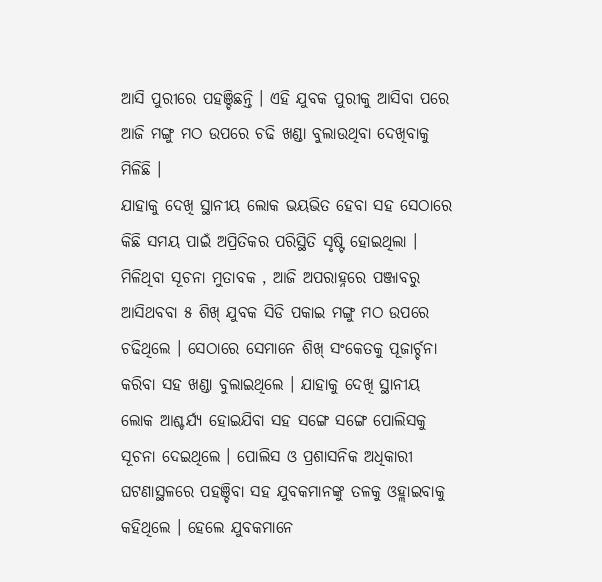ଆସି ପୁରୀରେ ପହଞ୍ଚିଛନ୍ତି । ଏହି ଯୁବକ ପୁରୀକୁ ଆସିବା ପରେ ଆଜି ମଙ୍ଗୁ ମଠ ଉପରେ ଚଢି ଖଣ୍ଡା ବୁଲାଉଥିବା ଦେଖିବାକୁ ମିଳିଛି ।
ଯାହାକୁ ଦେଖି ସ୍ଥାନୀୟ ଲୋକ ଭୟଭିତ ହେବା ସହ ସେଠାରେ କିଛି ସମୟ ପାଇଁ ଅପ୍ରିତିକର ପରିସ୍ଥିତି ସୃଷ୍ଟି ହୋଇଥିଲା । ମିଳିଥିବା ସୂଚନା ମୁତାବକ , ଆଜି ଅପରାହ୍ନରେ ପଞ୍ଜାବରୁ ଆସିଥବବା ୫ ଶିଖ୍ ଯୁବକ ସିଡି ପକାଇ ମଙ୍ଗୁ ମଠ ଉପରେ ଚଢିଥିଲେ । ସେଠାରେ ସେମାନେ ଶିଖ୍ ସଂକେତକୁ ପୂଜାର୍ଚ୍ଚନା କରିବା ସହ ଖଣ୍ଡା ବୁଲାଇଥିଲେ । ଯାହାକୁ ଦେଖି ସ୍ଥାନୀୟ ଲୋକ ଆଶ୍ଚର୍ଯ୍ୟ ହୋଇଯିବା ସହ ସଙ୍ଗେ ସଙ୍ଗେ ପୋଲିସକୁ ସୂଚନା ଦେଇଥିଲେ । ପୋଲିସ ଓ ପ୍ରଶାସନିକ ଅଧିକାରୀ ଘଟଣାସ୍ଥଳରେ ପହଞ୍ଚିବା ସହ ଯୁବକମାନଙ୍କୁ ତଳକୁ ଓହ୍ଲାଇବାକୁ କହିଥିଲେ । ହେଲେ ଯୁବକମାନେ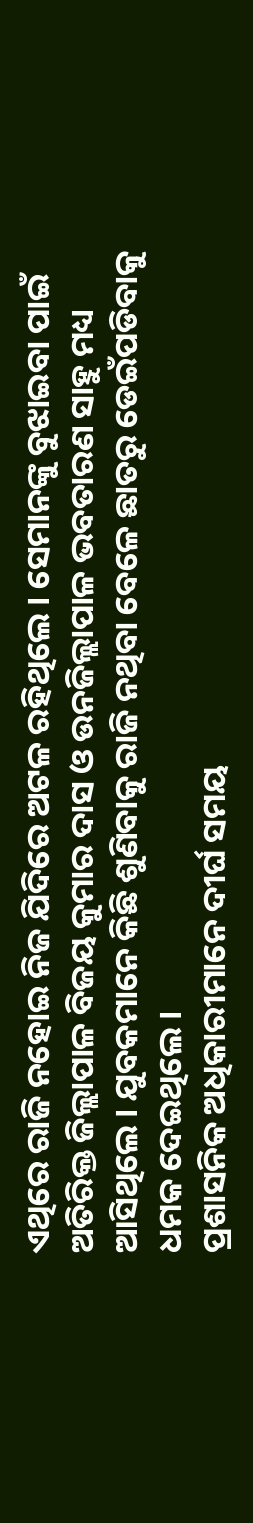ଏଥିରେ ରାଜି ନହୋଇ ନିଜ ଯିଦିରେ ଅଟଳ ରହିଥିଲେ । ସେମାନଙ୍କୁ ବୁଝାଇବା ପାଇଁ ଅତିରିକ୍ତ ଜିଲ୍ଲାପାଳ ବିଜୟ କୁମାର ଦାସ ଓ ଉନଜିଲ୍ଲାପାଳ ଭବତାରଣ ସାହୁ ମଧ୍ୟ ଆସିଥିଲେ । ଯୁବକମାନେ କିଛି ଶୁଣିବାକୁ ରାଜି ନଥିବା ବେଳେ ଛାତରୁ ଡେଇଁପଡିବାକୁ ଧମକ ଦେଇଥିଲେ ।
ପ୍ରଶାସନିକ ଅଧିକାରୀମାନେ ଦୀର୍ଘ ସମୟ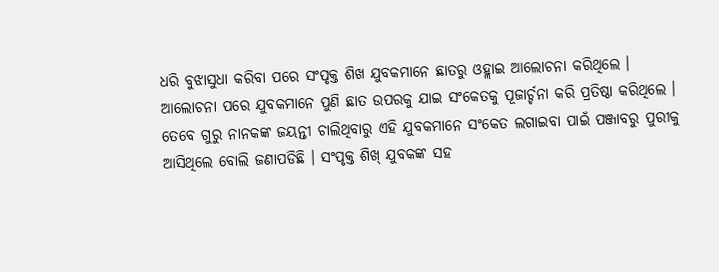ଧରି ବୁଝାସୁଧା କରିବା ପରେ ସଂପୃକ୍ତ ଶିଖ ଯୁବକମାନେ ଛାତରୁ ଓହ୍ଲାଇ ଆଲୋଚନା କରିଥିଲେ । ଆଲୋଚନା ପରେ ଯୁବକମାନେ ପୁଣି ଛାତ ଉପରକୁ ଯାଇ ସଂକେତକୁ ପୂଜାର୍ଚ୍ଚନା କରି ପ୍ରତିଷ୍ଠା କରିଥିଲେ । ତେବେ ଗୁରୁ ନାନକଙ୍କ ଜୟନ୍ତୀ ଚାଲିଥିବାରୁ ଏହି ଯୁବକମାନେ ସଂକେତ ଲଗାଇବା ପାଇଁ ପଞ୍ଜାବରୁ ପୁରୀକୁ ଆସିଥିଲେ ବୋଲି ଜଣାପଡିଛି । ସଂପୃକ୍ତ ଶିଖ୍ ଯୁବକଙ୍କ ସହ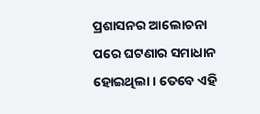ପ୍ରଶାସନର ଆଲୋଚନା ପରେ ଘଟଣାର ସମାଧାନ ହୋଇଥିଲା । ତେବେ ଏହି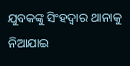ଯୁବକଙ୍କୁ ସିଂହଦ୍ୱାର ଥାନାକୁ ନିଆଯାଇ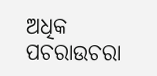ଅଧିକ ପଚରାଉଚରା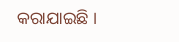କରାଯାଇଛି ।